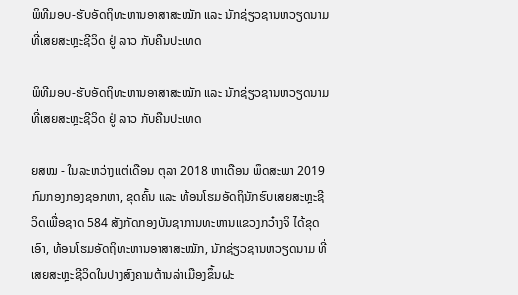ພິທີມອບ-ຮັບອັດຖິທະຫານອາສາສະໝັກ ແລະ ນັກຊ່ຽວຊານຫວຽດນາມທີ່ເສຍສະຫຼະຊີວິດ ຢູ່ ລາວ ກັບຄືນປະເທດ

ພິທີມອບ-ຮັບອັດຖິທະຫານອາສາສະໝັກ ແລະ ນັກຊ່ຽວຊານຫວຽດນາມທີ່ເສຍສະຫຼະຊີວິດ ຢູ່ ລາວ ກັບຄືນປະເທດ

ຍສໝ - ໃນລະຫວ່າງແຕ່ເດືອນ ຕຸລາ 2018 ຫາເດືອນ ພຶດສະພາ 2019 ກົມກອງກອງຊອກຫາ, ຂຸດຄົ້ນ ແລະ ທ້ອນໂຮມອັດຖິນັກຮົບເສຍສະຫຼະຊີວິດເພື່ອຊາດ 584 ສັງກັດກອງບັນຊາການທະຫານແຂວງກວ໋າງຈິ ໄດ້ຂຸດເອົາ, ທ້ອນໂຮມອັດຖິທະຫານອາສາສະໝັກ, ນັກຊ່ຽວຊານຫວຽດນາມ ທີ່ເສຍສະຫຼະຊີວິດໃນປາງສົງຄາມຕ້ານລ່າເມືອງຂຶ້ນຝະ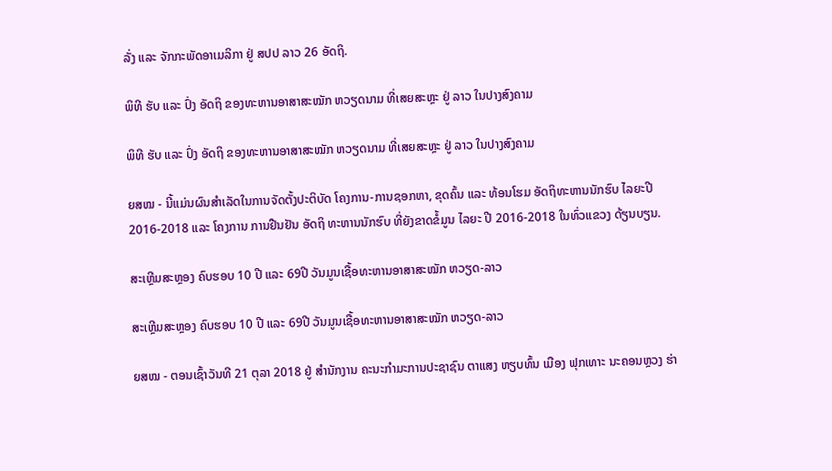ລັ່ງ ແລະ ຈັກກະພັດອາເມລິກາ ຢູ່ ສປປ ລາວ 26 ອັດຖິ.

ພິທີ ຮັບ ແລະ ປົ່ງ ອັດຖິ ຂອງທະຫານອາສາສະໝັກ ຫວຽດນາມ ທີ່ເສຍສະຫຼະ ຢູ່ ລາວ ໃນປາງສົງຄາມ

ພິທີ ຮັບ ແລະ ປົ່ງ ອັດຖິ ຂອງທະຫານອາສາສະໝັກ ຫວຽດນາມ ທີ່ເສຍສະຫຼະ ຢູ່ ລາວ ໃນປາງສົງຄາມ

ຍສໝ - ນີ້ແມ່ນຜົນສຳເລັດໃນການຈັດຕັ້ງປະຕິບັດ ໂຄງການ-ການຊອກຫາ, ຂຸດຄົ້ນ ແລະ ທ້ອນໂຮມ ອັດຖິທະຫານນັກຮົບ ໄລຍະປີ 2016-2018 ແລະ ໂຄງການ ການຢືນຢັນ ອັດຖິ ທະຫານນັກຮົບ ທີ່ຍັງຂາດຂໍ້ມູນ ໄລຍະ ປີ 2016-2018 ໃນທົ່ວແຂວງ ດ້ຽນບຽນ.

ສະເຫຼີມສະຫຼອງ ຄົບຮອບ 10 ປີ ແລະ 69ປີ ວັນມູນເຊື້ອທະຫານອາສາສະໝັກ ຫວຽດ-ລາວ

ສະເຫຼີມສະຫຼອງ ຄົບຮອບ 10 ປີ ແລະ 69ປີ ວັນມູນເຊື້ອທະຫານອາສາສະໝັກ ຫວຽດ-ລາວ

ຍສໝ - ຕອນເຊົ້າວັນທີ 21 ຕຸລາ 2018 ຢູ່ ສຳນັກງານ ຄະນະກຳມະການປະຊາຊົນ ຕາແສງ ຫຽບທົ້ນ ເມືອງ ຟຸກເທາະ ນະຄອນຫຼວງ ຮ່າ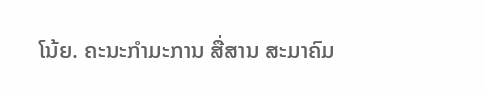ໂນ້ຍ. ຄະນະກຳມະການ ສື່ສານ ສະມາຄົມ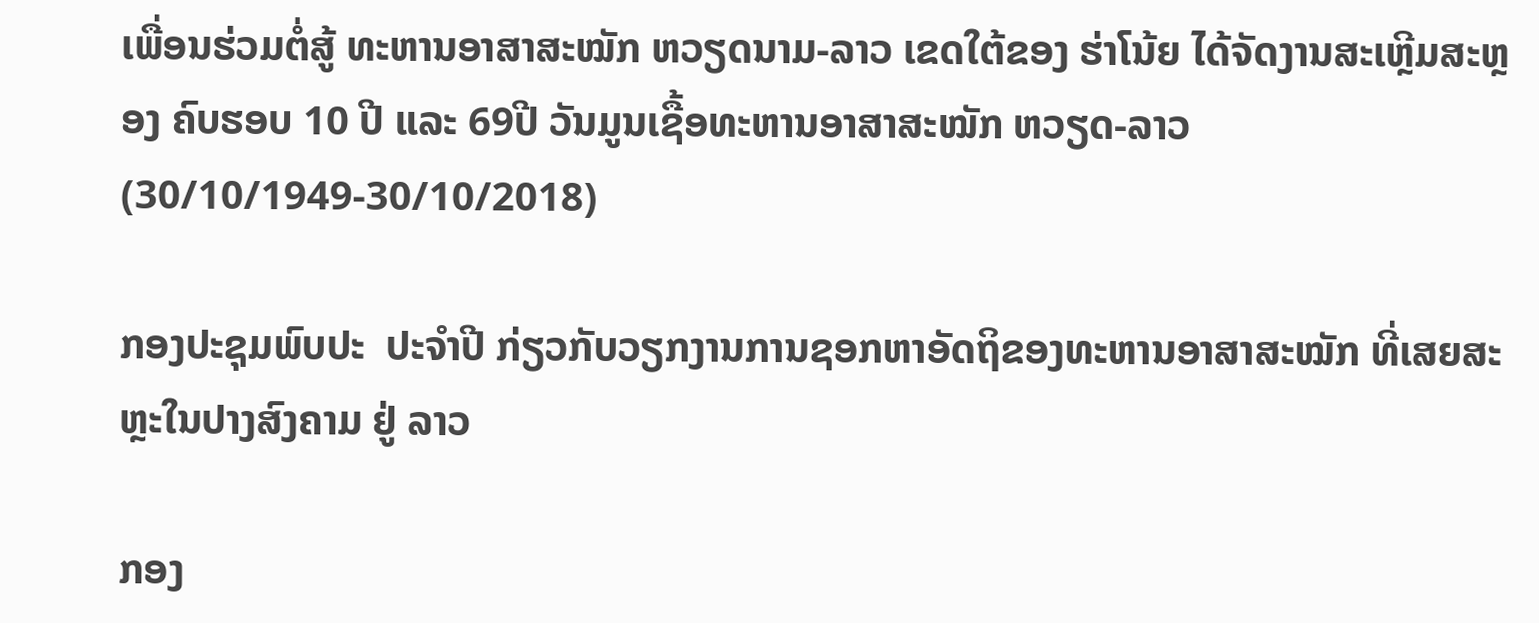ເພື່ອນຮ່ວມຕໍ່ສູ້ ທະຫານອາສາສະໝັກ ຫວຽດນາມ-ລາວ ເຂດໃຕ້ຂອງ ຮ່າໂນ້ຍ ໄດ້ຈັດງານສະເຫຼີມສະຫຼອງ ຄົບຮອບ 10 ປີ ແລະ 69ປີ ວັນມູນເຊື້ອທະຫານອາສາສະໝັກ ຫວຽດ-ລາວ (30/10/1949-30/10/2018)

ກອງປະຊຸມພົບປະ  ປະຈຳປີ ກ່ຽວກັບວຽກງານການຊອກຫາອັດຖິຂອງທະຫານອາສາສະໝັກ ທີ່ເສຍສະຫຼະໃນປາງສົງຄາມ ຢູ່ ລາວ

ກອງ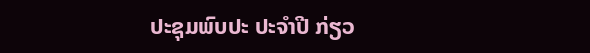ປະຊຸມພົບປະ ປະຈຳປີ ກ່ຽວ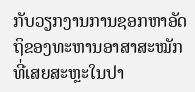ກັບວຽກງານການຊອກຫາອັດຖິຂອງທະຫານອາສາສະໝັກ ທີ່ເສຍສະຫຼະໃນປາ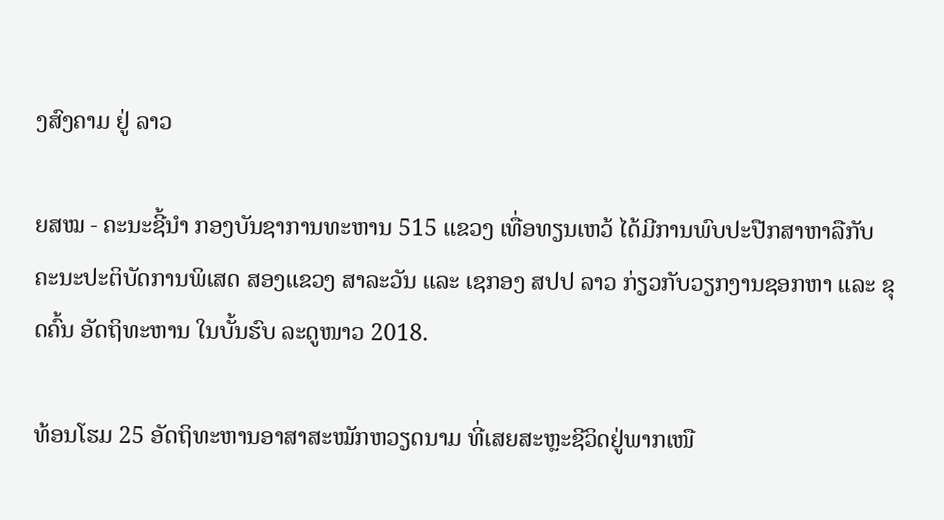ງສົງຄາມ ຢູ່ ລາວ

ຍສໝ - ຄະນະຊີ້ນຳ ກອງບັນຊາການທະຫານ 515 ແຂວງ ເທື່ອທຽນເຫວ້ ໄດ້ມີການພົບປະປືກສາຫາລືກັບ ຄະນະປະຕິບັດການພິເສດ ສອງແຂວງ ສາລະວັນ ແລະ ເຊກອງ ສປປ ລາວ ກ່ຽວກັບວຽກງານຊອກຫາ ແລະ ຂຸດຄົ້ນ ອັດຖິທະຫານ ໃນບັ້ນຮົບ ລະດູໜາວ 2018.

ທ້ອນໂຮມ 25 ອັດຖິທະຫານອາສາສະໝັກຫວຽດນາມ ທີ່ເສຍສະຫຼະຊີວິດຢູ່ພາກເໜື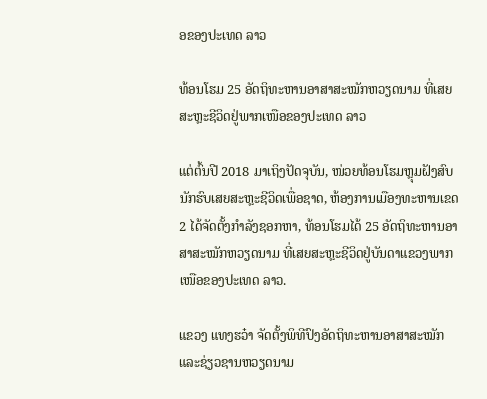ອຂອງປະເທດ ລາວ

ທ້ອນໂຮມ 25 ອັດຖິທະຫານອາສາສະໝັກຫວຽດນາມ ທີ່ເສຍສະຫຼະຊີວິດຢູ່ພາກເໜືອຂອງປະເທດ ລາວ

ແຕ່ຕົ້ນປີ 2018 ມາເຖິງປັດຈຸບັນ, ໜ່ວຍທ້ອນໂຮມຫຼຸມຝັງສົບນັກຮົບເສຍສະຫຼະຊີວິດເພື່ອຊາດ, ຫ້ອງການເມືອງທະຫານເຂດ 2 ໄດ້ຈັດຕັ້ງກຳລັງຊອກຫາ, ທ້ອນໂຮມໄດ້ 25 ອັດຖິທະຫານອາສາສະໝັກຫວຽດນາມ ທີ່ເສຍສະຫຼະຊີວິດຢູ່ບັນດາແຂວງພາກເໜືອຂອງປະເທດ ລາວ.

ແຂວງ ແທງຮວ໋າ ຈັດຕັ້ງພິທີປົງອັດຖິທະຫານອາສາສະໝັກ ແລະຊ່ຽວຊານຫວຽດນາມ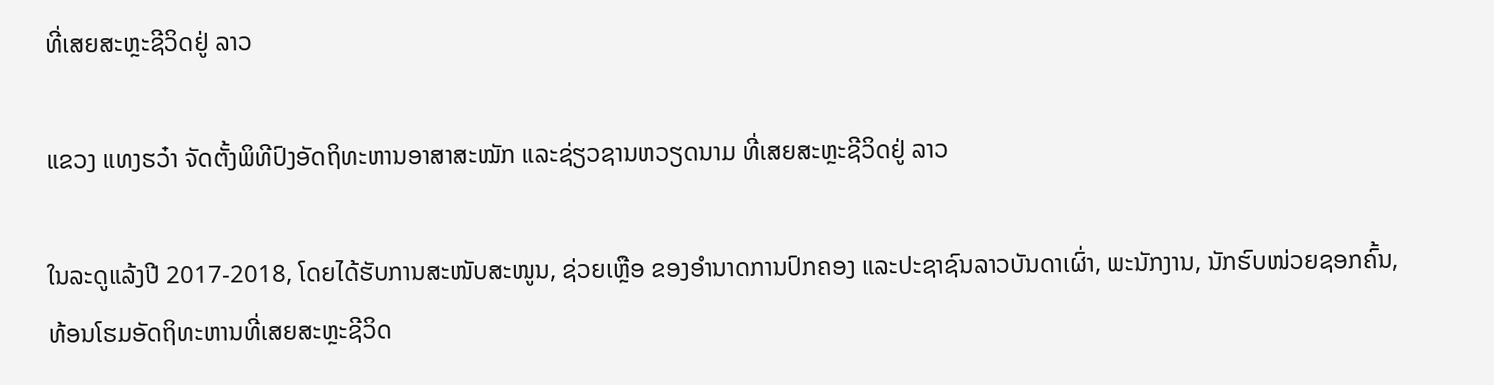ທີ່ເສຍສະຫຼະຊີວິດຢູ່ ລາວ

ແຂວງ ແທງຮວ໋າ ຈັດຕັ້ງພິທີປົງອັດຖິທະຫານອາສາສະໝັກ ແລະຊ່ຽວຊານຫວຽດນາມ ທີ່ເສຍສະຫຼະຊີວິດຢູ່ ລາວ

ໃນລະດູແລ້ງປີ 2017-2018, ໂດຍໄດ້ຮັບການສະໜັບສະໜູນ, ຊ່ວຍເຫຼືອ ຂອງອໍານາດການປົກຄອງ ແລະປະຊາຊົນລາວບັນດາເຜົ່າ, ພະນັກງານ, ນັກຮົບໜ່ວຍຊອກຄົ້ນ, ທ້ອນໂຮມອັດຖິທະຫານທີ່ເສຍສະຫຼະຊີວິດ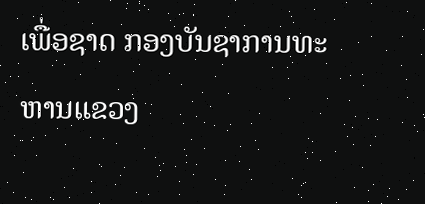ເພື່ອຊາດ ກອງບັນຊາການທະຫານແຂວງ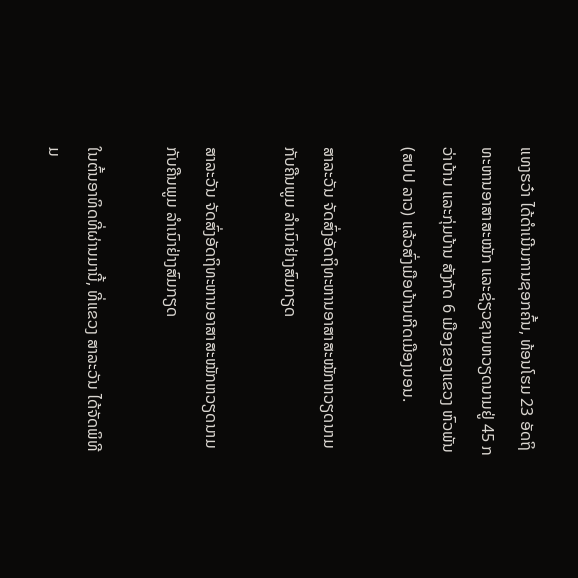ແທງຮວ໋າ ໄດ້ດໍາເນີນການຊອກຄົ້ນ, ທ້ອນໂຮມ 23 ອັດຖິທະຫານອາສາສະໝັກ ແລະຊ່ຽວຊານຫວຽດນາມຢູ່ 45 ກວ່າບ້ານ ແລະກຸ່ມບ້ານ ສັງກັດ 6 ເມືອງຂອງແຂວງ ຫົວພັນ (ສປປ ລາວ) ແລ້ວສົ່ງເມືອບ້ານເກີດເມືອງນອນ.

ສາລະວັນ ຈັດສົ່ງອັດຖິທະຫານອາສາສະໝັກຫວຽດນາມ ກັບຄືນພູມ ລຳເນົາຢ່າງສົມກຽດ

ສາລະວັນ ຈັດສົ່ງອັດຖິທະຫານອາສາສະໝັກຫວຽດນາມ ກັບຄືນພູມ ລຳເນົາຢ່າງສົມກຽດ

ໃນຕົ້ນອາທິດທີ່ຜ່ານມານີ້, ທີ່ແຂວງ ສາລະວັນ ໄດ້ຈັດພິທີມ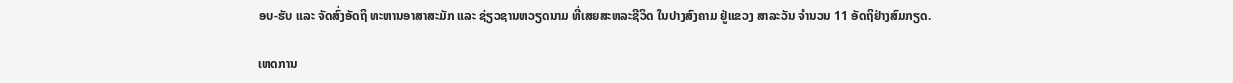ອບ-ຮັບ ແລະ ຈັດສົ່ງອັດຖິ ທະຫານອາສາສະມັກ ແລະ ຊ່ຽວຊານຫວຽດນາມ ທີ່ເສຍສະຫລະຊີວິດ ໃນປາງສົງຄາມ ຢູ່ແຂວງ ສາລະວັນ ຈຳນວນ 11 ອັດຖິຢ່າງສົມກຽດ.

ເຫດການ